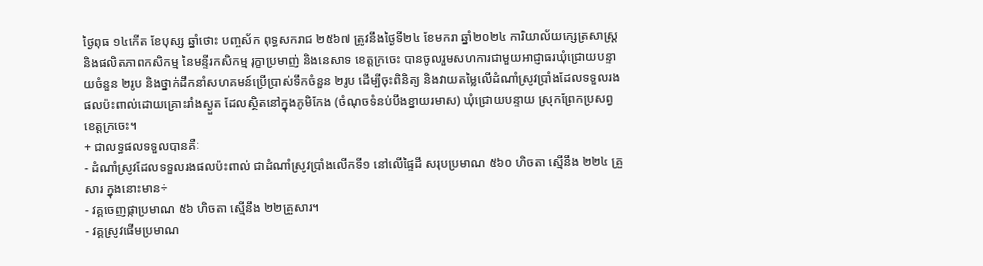ថ្ងៃពុធ ១៤កើត ខែបុស្ស ឆ្នាំថោះ បញ្ចស័ក ពុទ្ធសករាជ ២៥៦៧ ត្រូវនឹងថ្ងៃទី២៤ ខែមករា ឆ្នាំ២០២៤ ការិយាល័យក្សេត្រសាស្ដ្រ និងផលិតភាពកសិកម្ម នៃមន្ទីរកសិកម្ម រុក្ខាប្រមាញ់ និងនេសាទ ខេត្តក្រចេះ បានចូលរួមសហការជាមួយអាជ្ញាធរឃុំជ្រោយបន្ទាយចំនួន ២រូប និងថ្នាក់ដឹកនាំសហគមន៍ប្រើប្រាស់ទឹកចំនួន ២រូប ដើម្បីចុះពិនិត្យ និងវាយតម្លៃលើដំណាំស្រូវប្រាំងដែលទទួលរងផលប៉ះពាល់ដោយគ្រោះរាំងស្ងួត ដែលស្ថិតនៅក្នុងភូមិកែង (ចំណុចទំនប់បឹងខ្នាយរមាស) ឃុំជ្រោយបន្ទាយ ស្រុកព្រែកប្រសព្វ ខេត្តក្រចេះ។
+ ជាលទ្ធផលទទួលបានគឺៈ
- ដំណាំស្រូវដែលទទួលរងផលប៉ះពាល់ ជាដំណាំស្រូវប្រាំងលើកទី១ នៅលើផ្ទៃដី សរុបប្រមាណ ៥៦០ ហិចតា ស្មើនឹង ២២៤ គ្រួសារ ក្នុងនោះមាន÷
- វគ្គចេញផ្កាប្រមាណ ៥៦ ហិចតា ស្មើនឹង ២២គ្រួសារ។
- វគ្គស្រូវផើមប្រមាណ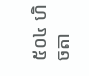៥០៤ ហិចតា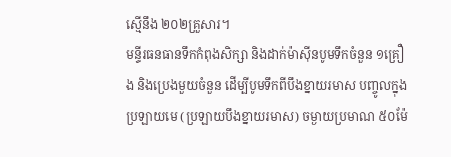ស្មើនឹង ២០២គ្រួសារ។
មន្ទីរធនធានទឹកកំពុងសិក្សា និងដាក់ម៉ាស៊ីនបូមទឹកចំនួន ១គ្រឿង និងប្រេងមួយចំនួន ដើម្បីបូមទឹកពីបឹងខ្នាយរមាស បញ្ចូលក្នុងប្រឡាយមេ (ប្រឡាយបឹងខ្នាយរមាស) ចម្ងាយប្រមាណ ៥០ម៉ែ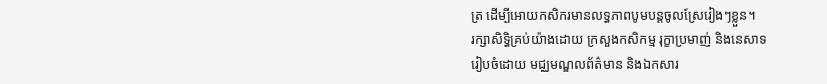ត្រ ដើម្បីអោយកសិករមានលទ្ធភាពបូមបន្តចូលស្រែរៀងៗខ្លួន។
រក្សាសិទិ្ធគ្រប់យ៉ាងដោយ ក្រសួងកសិកម្ម រុក្ខាប្រមាញ់ និងនេសាទ
រៀបចំដោយ មជ្ឈមណ្ឌលព័ត៌មាន និងឯកសារ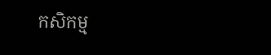កសិកម្ម